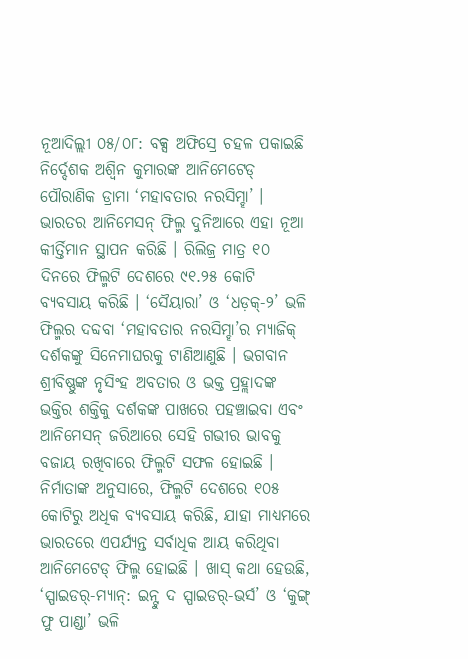ନୂଆଦିଲ୍ଲୀ ୦୫/୦୮: ବକ୍ସ ଅଫିସ୍ରେ ଚହଳ ପକାଇଛି ନିର୍ଦ୍ଦେଶକ ଅଶ୍ୱିନ କୁମାରଙ୍କ ଆନିମେଟେଡ୍ ପୌରାଣିକ ଡ୍ରାମା ‘ମହାବତାର ନରସିମ୍ହା’ । ଭାରତର ଆନିମେସନ୍ ଫିଲ୍ମ ଦୁନିଆରେ ଏହା ନୂଆ କୀର୍ତ୍ତିମାନ ସ୍ଥାପନ କରିଛି । ରିଲିଜ୍ର ମାତ୍ର ୧୦ ଦିନରେ ଫିଲ୍ମଟି ଦେଶରେ ୯୧.୨୫ କୋଟି ବ୍ୟବସାୟ କରିଛି । ‘ସୈୟାରା’ ଓ ‘ଧଡ଼କ୍-୨’ ଭଳି ଫିଲ୍ମର ଦବ୍ଦବା ‘ମହାବତାର ନରସିମ୍ହା’ର ମ୍ୟାଜିକ୍ ଦର୍ଶକଙ୍କୁ ସିନେମାଘରକୁ ଟାଣିଆଣୁଛି । ଭଗବାନ ଶ୍ରୀବିଷ୍ଣୁଙ୍କ ନୃସିଂହ ଅବତାର ଓ ଭକ୍ତ ପ୍ରହ୍ଲାଦଙ୍କ ଭକ୍ତିର ଶକ୍ତିକୁ ଦର୍ଶକଙ୍କ ପାଖରେ ପହଞ୍ଚାଇବା ଏବଂ ଆନିମେସନ୍ ଜରିଆରେ ସେହି ଗଭୀର ଭାବକୁ ବଜାୟ ରଖିବାରେ ଫିଲ୍ମଟି ସଫଳ ହୋଇଛି ।
ନିର୍ମାତାଙ୍କ ଅନୁସାରେ, ଫିଲ୍ମଟି ଦେଶରେ ୧୦୫ କୋଟିରୁ ଅଧିକ ବ୍ୟବସାୟ କରିଛି, ଯାହା ମାଧ୍ୟମରେ ଭାରତରେ ଏପର୍ଯ୍ୟନ୍ତ ସର୍ବାଧିକ ଆୟ କରିଥିବା ଆନିମେଟେଡ୍ ଫିଲ୍ମ ହୋଇଛି । ଖାସ୍ କଥା ହେଉଛି, ‘ସ୍ପାଇଡର୍-ମ୍ୟାନ୍: ଇନ୍ଟୁ ଦ ସ୍ପାଇଡର୍-ଭର୍ସ’ ଓ ‘କୁଙ୍ଗ୍ ଫୁ ପାଣ୍ଡା’ ଭଳି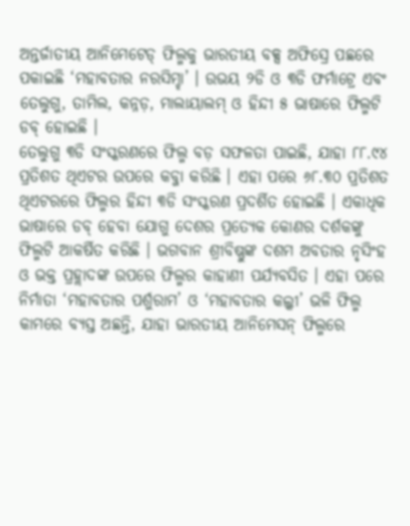ଅନ୍ତର୍ଜାତୀୟ ଆନିମେଟେଡ୍ ଫିଲ୍ମକୁ ଭାରତୀୟ ବକ୍ସ ଅଫିସ୍ରେ ପଛରେ ପକାଇଛି ‘ମହାବତାର ନରସିମ୍ହା’ । ଉଭୟ ୨ଡି ଓ ୩ଡି ଫର୍ମାଟ୍ରେ ଏବଂ ତେଲୁଗୁ, ତାମିଲ, କନ୍ନଡ଼, ମାଲାୟାଲମ୍ ଓ ହିନ୍ଦୀ ୫ ଭାଷାରେ ଫିଲ୍ମଟି ଡବ୍ ହୋଇଛି ।
ତେଲୁଗୁ ୩ଡି ସଂସ୍କରଣରେ ଫିଲ୍ମ ବଡ଼ ସଫଳତା ପାଇଛି, ଯାହା ୮୮.୯୪ ପ୍ରତିଶତ ଥିଏଟର ଉପରେ କବ୍ଜା କରିଛି । ଏହା ପରେ ୬୮.୩୦ ପ୍ରତିଶତ ଥିଏଟରରେ ଫିଲ୍ମର ହିନ୍ଦୀ ୩ଡି ସଂସ୍କରଣ ପ୍ରଦର୍ଶିତ ହୋଇଛି । ଏକାଧିକ ଭାଷାରେ ଡବ୍ ହେବା ଯୋଗୁ ଦେଶର ପ୍ରତ୍ୟେକ କୋଣର ଦର୍ଶକଙ୍କୁ ଫିଲ୍ମଟି ଆକର୍ଷିତ କରିଛି । ଭଗବାନ ଶ୍ରୀବିଷ୍ଣୁଙ୍କ ଦଶମ ଅବତାର ନୃସିଂହ ଓ ଭକ୍ତ ପ୍ରହ୍ଲାଦଙ୍କ ଉପରେ ଫିଲ୍ମର କାହାଣୀ ପର୍ଯ୍ୟବସିତ । ଏହା ପରେ ନିର୍ମାତା ‘ମହାବତାର ପର୍ଶୁରାମ’ ଓ ‘ମହାବତାର କଲ୍କୀ’ ଭଳି ଫିଲ୍ମ କାମରେ ବ୍ୟସ୍ତ ଅଛନ୍ତି, ଯାହା ଭାରତୀୟ ଆନିମେସନ୍ ଫିଲ୍ମରେ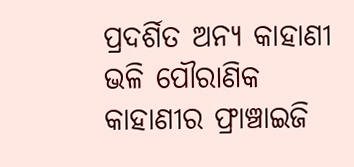ପ୍ରଦର୍ଶିତ ଅନ୍ୟ କାହାଣୀ ଭଳି ପୌରାଣିକ କାହାଣୀର ଫ୍ରାଞ୍ଚାଇଜି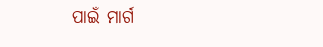ପାଇଁ ମାର୍ଗ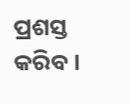ପ୍ରଶସ୍ତ କରିବ ।